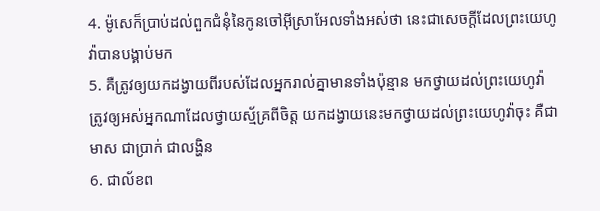4. ម៉ូសេក៏ប្រាប់ដល់ពួកជំនុំនៃកូនចៅអ៊ីស្រាអែលទាំងអស់ថា នេះជាសេចក្ដីដែលព្រះយេហូវ៉ាបានបង្គាប់មក
5. គឺត្រូវឲ្យយកដង្វាយពីរបស់ដែលអ្នករាល់គ្នាមានទាំងប៉ុន្មាន មកថ្វាយដល់ព្រះយេហូវ៉ា ត្រូវឲ្យអស់អ្នកណាដែលថ្វាយស្ម័គ្រពីចិត្ត យកដង្វាយនេះមកថ្វាយដល់ព្រះយេហូវ៉ាចុះ គឺជាមាស ជាប្រាក់ ជាលង្ហិន
6. ជាល័ខព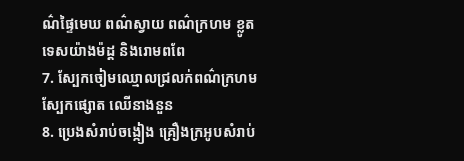ណ៌ផ្ទៃមេឃ ពណ៌ស្វាយ ពណ៌ក្រហម ខ្លូតទេសយ៉ាងម៉ដ្ត និងរោមពពែ
7. ស្បែកចៀមឈ្មោលជ្រលក់ពណ៌ក្រហម ស្បែកផ្សោត ឈើនាងនួន
8. ប្រេងសំរាប់ចង្កៀង គ្រឿងក្រអូបសំរាប់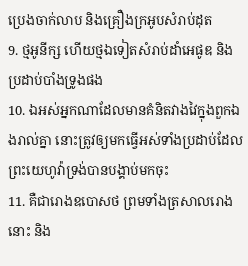ប្រេងចាក់លាប និងគ្រឿងក្រអូបសំរាប់ដុត
9. ថ្មអូនីក្ស ហើយថ្មឯទៀតសំរាប់ដាំអេផូឌ និងប្រដាប់បាំងទ្រូងផង
10. ឯអស់អ្នកណាដែលមានគំនិតវាងវៃក្នុងពួកឯងរាល់គ្នា នោះត្រូវឲ្យមកធ្វើអស់ទាំងប្រដាប់ដែលព្រះយេហូវ៉ាទ្រង់បានបង្គាប់មកចុះ
11. គឺជារោងឧបោសថ ព្រមទាំងត្រសាលរោងនោះ និង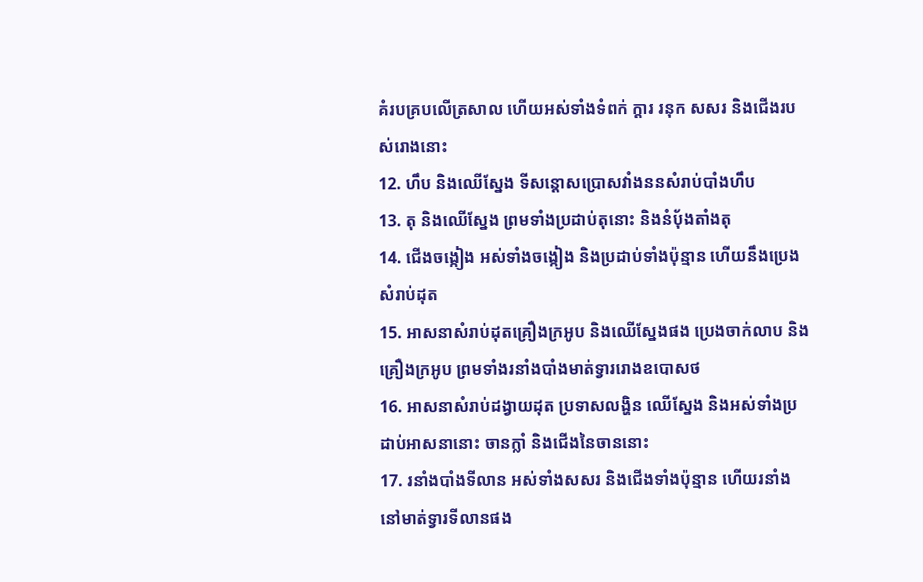គំរបគ្របលើត្រសាល ហើយអស់ទាំងទំពក់ ក្តារ រនុក សសរ និងជើងរបស់រោងនោះ
12. ហឹប និងឈើស្នែង ទីសន្តោសប្រោសវាំងននសំរាប់បាំងហឹប
13. តុ និងឈើស្នែង ព្រមទាំងប្រដាប់តុនោះ និងនំបុ័ងតាំងតុ
14. ជើងចង្កៀង អស់ទាំងចង្កៀង និងប្រដាប់ទាំងប៉ុន្មាន ហើយនឹងប្រេងសំរាប់ដុត
15. អាសនាសំរាប់ដុតគ្រឿងក្រអូប និងឈើស្នែងផង ប្រេងចាក់លាប និងគ្រឿងក្រអូប ព្រមទាំងរនាំងបាំងមាត់ទ្វាររោងឧបោសថ
16. អាសនាសំរាប់ដង្វាយដុត ប្រទាសលង្ហិន ឈើស្នែង និងអស់ទាំងប្រដាប់អាសនានោះ ចានក្លាំ និងជើងនៃចាននោះ
17. រនាំងបាំងទីលាន អស់ទាំងសសរ និងជើងទាំងប៉ុន្មាន ហើយរនាំងនៅមាត់ទ្វារទីលានផង